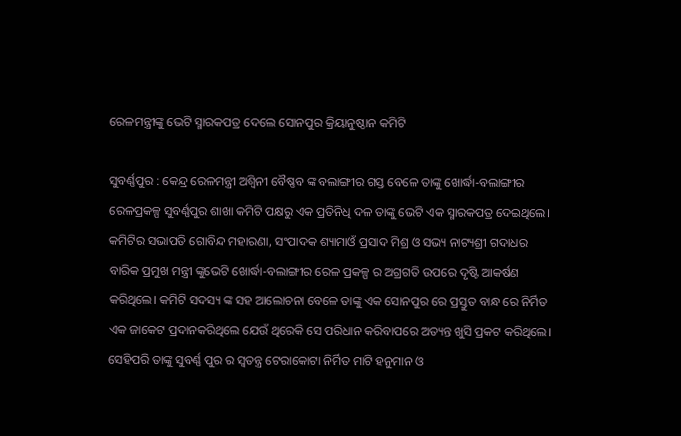ରେଳମନ୍ତ୍ରୀଙ୍କୁ ଭେଟି ସ୍ମାରକପତ୍ର ଦେଲେ ସୋନପୁର କ୍ରିୟାନୁଷ୍ଠାନ କମିଟି

ସୁବର୍ଣ୍ଣପୁର : କେନ୍ଦ୍ର ରେଳମନ୍ତ୍ରୀ ଅଶ୍ୱିନୀ ବୈଷ୍ଣବ ଙ୍କ ବଲାଙ୍ଗୀର ଗସ୍ତ ବେଳେ ତାଙ୍କୁ ଖୋର୍ଦ୍ଧା-ବଲାଙ୍ଗୀର ରେଳପ୍ରକଳ୍ପ ସୁବର୍ଣ୍ଣପୁର ଶାଖା କମିଟି ପକ୍ଷରୁ ଏକ ପ୍ରତିନିଧି ଦଳ ତାଙ୍କୁ ଭେଟି ଏକ ସ୍ମାରକପତ୍ର ଦେଇଥିଲେ। କମିଟିର ସଭାପତି ଗୋବିନ୍ଦ ମହାରଣା, ସଂପାଦକ ଶ୍ୟାମାଓଁ ପ୍ରସାଦ ମିଶ୍ର ଓ ସଭ୍ୟ ନାଟ୍ୟଶ୍ରୀ ଗଦାଧର ବାରିକ ପ୍ରମୁଖ ମନ୍ତ୍ରୀ ଙ୍କୁଭେଟି ଖୋର୍ଦ୍ଧା-ବଲାଙ୍ଗୀର ରେଳ ପ୍ରକଳ୍ପ ର ଅଗ୍ରଗତି ଉପରେ ଦୃଷ୍ଟି ଆକର୍ଷଣ କରିଥିଲେ। କମିଟି ସଦସ୍ୟ ଙ୍କ ସହ ଆଲୋଚନା ବେଳେ ତାଙ୍କୁ ଏକ ସୋନପୁର ରେ ପ୍ରସ୍ତୁତ ବାନ୍ଧ ରେ ନିର୍ମିତ ଏକ ଜାକେଟ ପ୍ରଦାନକରିଥିଲେ ଯେଉଁ ଥିରେକି ସେ ପରିଧାନ କରିବାପରେ ଅତ୍ୟନ୍ତ ଖୁସି ପ୍ରକଟ କରିଥିଲେ। ସେହିପରି ତାଙ୍କୁ ସୁବର୍ଣ୍ଣ ପୁର ର ସ୍ୱତନ୍ତ୍ର ଟେରାକୋଟା ନିର୍ମିତ ମାଟି ହନୁମାନ ଓ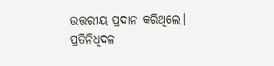ଉତ୍ତରୀୟ ପ୍ରଦାନ କରିଥିଲେ। ପ୍ରତିନିଧିଦଳ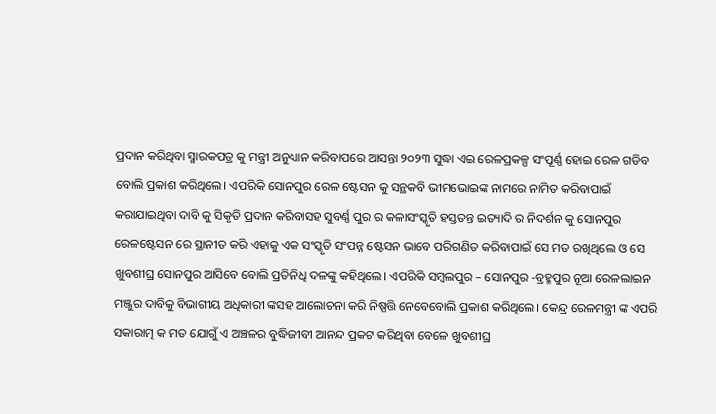ପ୍ରଦାନ କରିଥିବା ସ୍ମାରକପତ୍ର କୁ ମନ୍ତ୍ରୀ ଅନୁଧ୍ୟାନ କରିବାପରେ ଆସନ୍ତା ୨୦୨୩ ସୁଦ୍ଧା ଏଇ ରେଳପ୍ରକଳ୍ପ ସଂପୂର୍ଣ୍ଣ ହୋଇ ରେଳ ଗଡିବ ବୋଲି ପ୍ରକାଶ କରିଥିଲେ। ଏପରିକି ସୋନପୁର ରେଳ ଷ୍ଟେସନ କୁ ସନ୍ଥକବି ଭୀମଭୋଇଙ୍କ ନାମରେ ନାମିତ କରିବାପାଇଁ କରାଯାଇଥିବା ଦାବି କୁ ସିକୃତି ପ୍ରଦାନ କରିବାସହ ସୁବର୍ଣ୍ଣ ପୁର ର କଳାସଂସ୍କୃତି ହସ୍ତତନ୍ତ ଇତ୍ୟାଦି ର ନିଦର୍ଶନ କୁ ସୋନପୁର ରେଳଷ୍ଟେସନ ରେ ସ୍ଥାନୀତ କରି ଏହାକୁ ଏକ ସଂସ୍କୃତି ସଂପନ୍ନ ଷ୍ଟେସନ ଭାବେ ପରିଗଣିତ କରିବାପାଇଁ ସେ ମତ ରଖିଥିଲେ ଓ ସେ ଖୁବଶୀଘ୍ର ସୋନପୁର ଆସିବେ ବୋଲି ପ୍ରତିନିଧି ଦଳଙ୍କୁ କହିଥିଲେ। ଏପରିକି ସମ୍ବଲପୁର – ସୋନପୁର -ବ୍ରହ୍ମପୁର ନୂଆ ରେଳଲାଇନ ମଞ୍ଜୁର ଦାବିକୁ ବିଭାଗୀୟ ଅଧିକାରୀ ଙ୍କସହ ଆଲୋଚନା କରି ନିଷ୍ପତ୍ତି ନେବେବୋଲି ପ୍ରକାଶ କରିଥିଲେ। କେନ୍ଦ୍ର ରେଳମନ୍ତ୍ରୀ ଙ୍କ ଏପରି ସକାରାତ୍ମ କ ମତ ଯୋଗୁଁ ଏ ଅଞ୍ଚଳର ବୁଦ୍ଧିଜୀବୀ ଆନନ୍ଦ ପ୍ରକଟ କରିଥିବା ବେଳେ ଖୁବଶୀଘ୍ର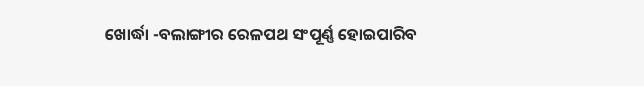ଖୋର୍ଦ୍ଧା -ବଲାଙ୍ଗୀର ରେଳପଥ ସଂପୂର୍ଣ୍ଣ ହୋଇପାରିବ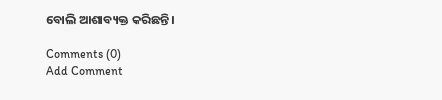ବୋଲି ଆଶାବ୍ୟକ୍ତ କରିଛନ୍ତି।

Comments (0)
Add Comment